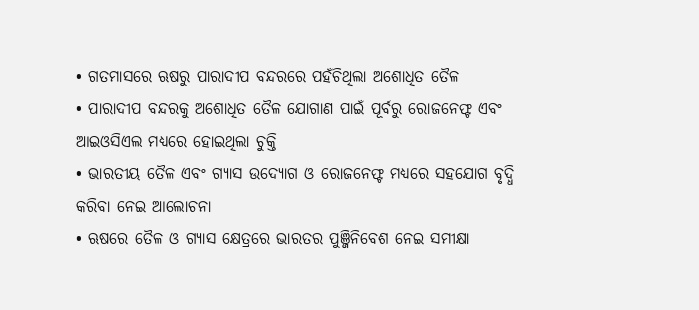• ଗତମାସରେ ଋଷରୁ ପାରାଦୀପ ବନ୍ଦରରେ ପହଁଚିଥିଲା ଅଶୋଧିତ ତୈଳ
• ପାରାଦୀପ ବନ୍ଦରକୁ ଅଶୋଧିତ ତୈଳ ଯୋଗାଣ ପାଇଁ ପୂର୍ବରୁ ରୋଜନେଫ୍ଟ ଏବଂ ଆଇଓସିଏଲ ମଧ୍ୟରେ ହୋଇଥିଲା ଚୁକ୍ତି
• ଭାରତୀୟ ତୈଳ ଏବଂ ଗ୍ୟାସ ଉଦ୍ୟୋଗ ଓ ରୋଜନେଫ୍ଟ ମଧ୍ୟରେ ସହଯୋଗ ବୃଦ୍ଧି କରିବା ନେଇ ଆଲୋଚନା
• ଋଷରେ ତୈଳ ଓ ଗ୍ୟାସ କ୍ଷେତ୍ରରେ ଭାରତର ପୁଞ୍ଜିନିବେଶ ନେଇ ସମୀକ୍ଷା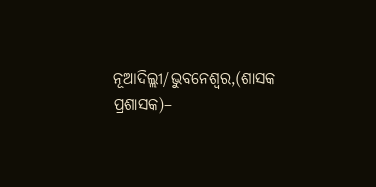ନୂଆଦିଲ୍ଲୀ/ଭୁବନେଶ୍ୱର,(ଶାସକ ପ୍ରଶାସକ)–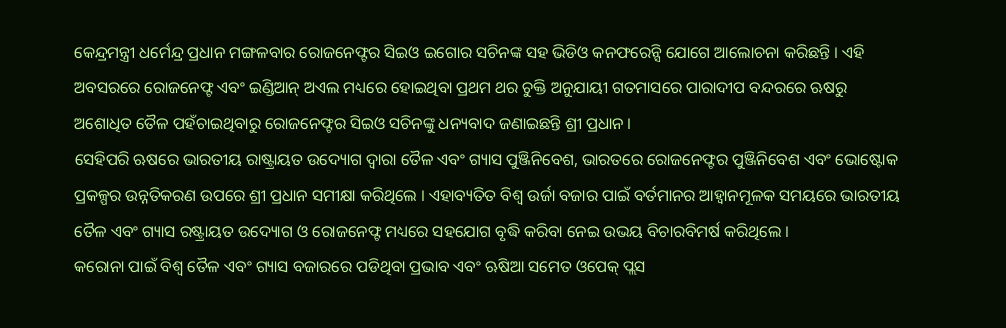କେନ୍ଦ୍ରମନ୍ତ୍ରୀ ଧର୍ମେନ୍ଦ୍ର ପ୍ରଧାନ ମଙ୍ଗଳବାର ରୋଜନେଫ୍ଟର ସିଇଓ ଇଗୋର ସଚିନଙ୍କ ସହ ଭିଡିଓ କନଫରେନ୍ସି ଯୋଗେ ଆଲୋଚନା କରିଛନ୍ତି । ଏହି ଅବସରରେ ରୋଜନେଫ୍ଟ ଏବଂ ଇଣ୍ଡିଆନ୍ ଅଏଲ ମଧ୍ୟରେ ହୋଇଥିବା ପ୍ରଥମ ଥର ଚୁକ୍ତି ଅନୁଯାୟୀ ଗତମାସରେ ପାରାଦୀପ ବନ୍ଦରରେ ଋଷରୁ ଅଶୋଧିତ ତୈଳ ପହଁଚାଇଥିବାରୁ ରୋଜନେଫ୍ଟର ସିଇଓ ସଚିନଙ୍କୁ ଧନ୍ୟବାଦ ଜଣାଇଛନ୍ତି ଶ୍ରୀ ପ୍ରଧାନ ।
ସେହିପରି ଋଷରେ ଭାରତୀୟ ରାଷ୍ଟ୍ରାୟତ ଉଦ୍ୟୋଗ ଦ୍ୱାରା ତୈଳ ଏବଂ ଗ୍ୟାସ ପୁଞ୍ଜିନିବେଶ, ଭାରତରେ ରୋଜନେଫ୍ଟର ପୁଞ୍ଜିନିବେଶ ଏବଂ ଭୋଷ୍ଟୋକ ପ୍ରକଳ୍ପର ଉନ୍ନତିକରଣ ଉପରେ ଶ୍ରୀ ପ୍ରଧାନ ସମୀକ୍ଷା କରିଥିଲେ । ଏହାବ୍ୟତିତ ବିଶ୍ୱ ଉର୍ଜା ବଜାର ପାଇଁ ବର୍ତମାନର ଆହ୍ୱାନମୂଳକ ସମୟରେ ଭାରତୀୟ ତୈଳ ଏବଂ ଗ୍ୟାସ ରଷ୍ଟ୍ରାୟତ ଉଦ୍ୟୋଗ ଓ ରୋଜନେଫ୍ଟ ମଧ୍ୟରେ ସହଯୋଗ ବୃଦ୍ଧି କରିବା ନେଇ ଉଭୟ ବିଚାରବିମର୍ଷ କରିଥିଲେ ।
କରୋନା ପାଇଁ ବିଶ୍ୱ ତୈଳ ଏବଂ ଗ୍ୟାସ ବଜାରରେ ପଡିଥିବା ପ୍ରଭାବ ଏବଂ ଋଷିଆ ସମେତ ଓପେକ୍ ପ୍ଲସ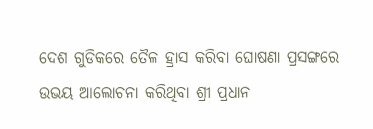ଦେଶ ଗୁଡିକରେ ତୈଳ ହ୍ରାସ କରିବା ଘୋଷଣା ପ୍ରସଙ୍ଗରେ ଉଭୟ ଆଲୋଚନା କରିଥିବା ଶ୍ରୀ ପ୍ରଧାନ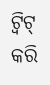ଟ୍ୱିଟ୍ କରି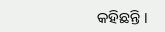କହିଛନ୍ତି ।